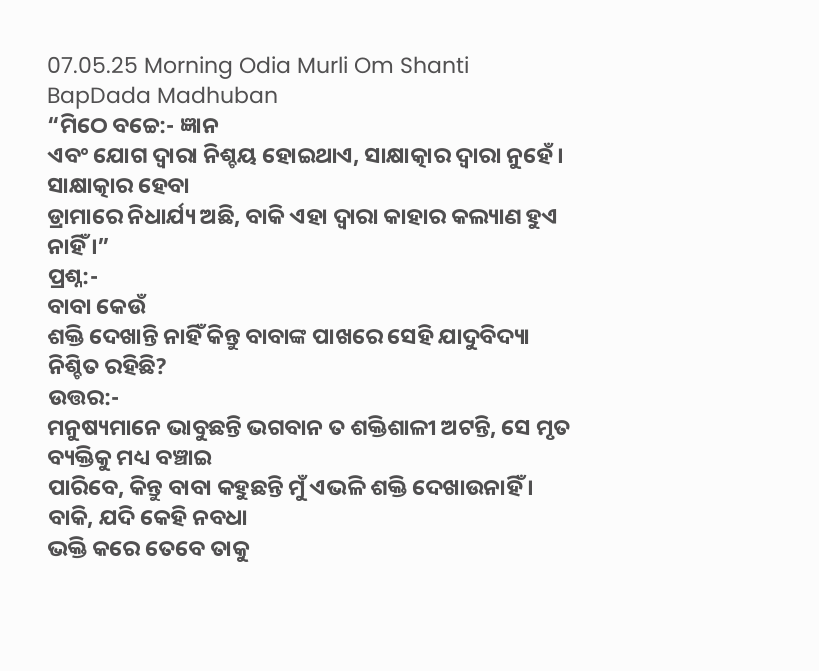07.05.25 Morning Odia Murli Om Shanti BapDada Madhuban
“ମିଠେ ବଚ୍ଚେ:- ଜ୍ଞାନ
ଏବଂ ଯୋଗ ଦ୍ୱାରା ନିଶ୍ଚୟ ହୋଇଥାଏ, ସାକ୍ଷାତ୍କାର ଦ୍ୱାରା ନୁହେଁ । ସାକ୍ଷାତ୍କାର ହେବା
ଡ୍ରାମାରେ ନିଧାର୍ଯ୍ୟ ଅଛି, ବାକି ଏହା ଦ୍ୱାରା କାହାର କଲ୍ୟାଣ ହୁଏ ନାହିଁ ।”
ପ୍ରଶ୍ନ:-
ବାବା କେଉଁ
ଶକ୍ତି ଦେଖାନ୍ତି ନାହିଁ କିନ୍ତୁ ବାବାଙ୍କ ପାଖରେ ସେହି ଯାଦୁବିଦ୍ୟା ନିଶ୍ଚିତ ରହିଛି?
ଉତ୍ତର:-
ମନୁଷ୍ୟମାନେ ଭାବୁଛନ୍ତି ଭଗବାନ ତ ଶକ୍ତିଶାଳୀ ଅଟନ୍ତି, ସେ ମୃତ ବ୍ୟକ୍ତିକୁ ମଧ୍ୟ ବଞ୍ଚାଇ
ପାରିବେ, କିନ୍ତୁ ବାବା କହୁଛନ୍ତି ମୁଁ ଏଭଳି ଶକ୍ତି ଦେଖାଉନାହିଁ । ବାକି, ଯଦି କେହି ନବଧା
ଭକ୍ତି କରେ ତେବେ ତାକୁ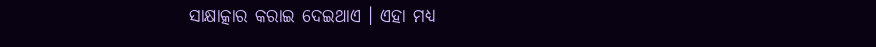ସାକ୍ଷାତ୍କାର କରାଇ ଦେଇଥାଏ । ଏହା ମଧ୍ୟ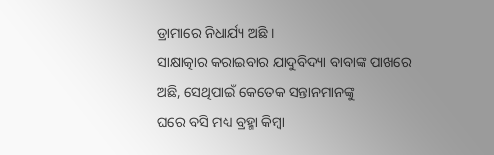ଡ୍ରାମାରେ ନିଧାର୍ଯ୍ୟ ଅଛି ।
ସାକ୍ଷାତ୍କାର କରାଇବାର ଯାଦୁବିଦ୍ୟା ବାବାଙ୍କ ପାଖରେ ଅଛି, ସେଥିପାଇଁ କେତେକ ସନ୍ତାନମାନଙ୍କୁ
ଘରେ ବସି ମଧ୍ୟ ବ୍ରହ୍ମା କିମ୍ବା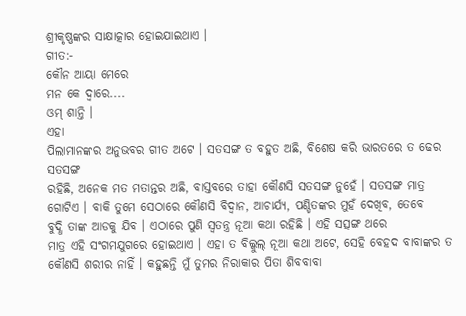ଶ୍ରୀକୃଷ୍ଣଙ୍କର ସାକ୍ଷାତ୍କାର ହୋଇଯାଇଥାଏ ।
ଗୀତ:-
କୌନ ଆୟା ମେରେ
ମନ କେ ଦ୍ୱାରେ....
ଓମ୍ ଶାନ୍ତି ।
ଏହା
ପିଲାମାନଙ୍କର ଅନୁଭବର ଗୀତ ଅଟେ । ସତସଙ୍ଗ ତ ବହୁତ ଅଛି, ବିଶେଷ କରି ଭାରତରେ ତ ଢେର ସତସଙ୍ଗ
ରହିଛି, ଅନେକ ମତ ମତାନ୍ତର ଅଛି, ବାସ୍ତବରେ ତାହା କୌଣସି ସତସଙ୍ଗ ନୁହେଁ । ସତସଙ୍ଗ ମାତ୍ର
ଗୋଟିଏ । ବାକି ତୁମେ ସେଠାରେ କୌଣସି ବିଦ୍ୱାନ, ଆଚାର୍ଯ୍ୟ, ପଣ୍ଡିତଙ୍କର ମୁହଁ ଦେଖିବ, ତେବେ
ବୁଦ୍ଧି ତାଙ୍କ ଆଡକୁ ଯିବ । ଏଠାରେ ପୁଣି ସ୍ୱତନ୍ତ୍ର ନୂଆ କଥା ରହିଛି । ଏହି ସତ୍ସଙ୍ଗ ଥରେ
ମାତ୍ର ଏହି ସଂଗମଯୁଗରେ ହୋଇଥାଏ । ଏହା ତ ବିଲ୍କୁଲ୍ ନୂଆ କଥା ଅଟେ, ସେହି ବେହଦ ବାବାଙ୍କର ତ
କୌଣସି ଶରୀର ନାହିଁ । କହୁଛନ୍ତି ମୁଁ ତୁମର ନିରାକାର ପିତା ଶିବବାବା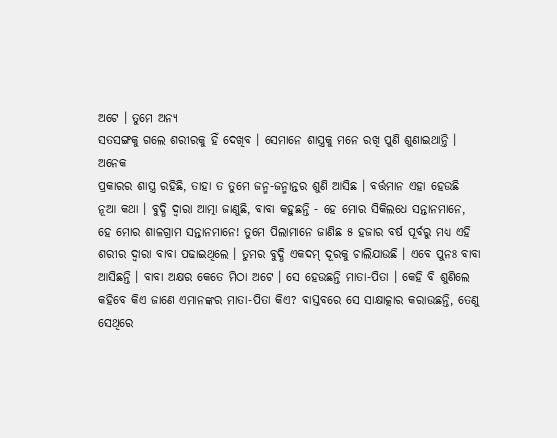ଅଟେ । ତୁମେ ଅନ୍ୟ
ସତସଙ୍ଗକୁ ଗଲେ ଶରୀରକୁ ହିଁ ଦେଖିବ । ସେମାନେ ଶାସ୍ତ୍ରକୁ ମନେ ରଖି ପୁଣି ଶୁଣାଇଥାନ୍ତି । ଅନେକ
ପ୍ରକାରର ଶାସ୍ତ୍ର ରହିଛି, ତାହା ତ ତୁମେ ଜନ୍ମ-ଜନ୍ମାନ୍ତର ଶୁଣି ଆସିଛ । ବର୍ତ୍ତମାନ ଏହା ହେଉଛି
ନୂଆ କଥା । ବୁଦ୍ଧି ଦ୍ୱାରା ଆତ୍ମା ଜାଣୁଛି, ବାବା କହୁଛନ୍ତି - ହେ ମୋର ସିକିଲଧେ ସନ୍ତାନମାନେ,
ହେ ମୋର ଶାଳଗ୍ରାମ ସନ୍ତାନମାନେ! ତୁମେ ପିଲାମାନେ ଜାଣିଛ ୫ ହଜାର ବର୍ଷ ପୂର୍ବରୁ ମଧ୍ୟ ଏହି
ଶରୀର ଦ୍ୱାରା ବାବା ପଢାଇଥିଲେ । ତୁମର ବୁଦ୍ଧି ଏକଦମ୍ ଦୂରକୁ ଚାଲିଯାଉଛି । ଏବେ ପୁନଃ ବାବା
ଆସିଛନ୍ତି । ବାବା ଅକ୍ଷର କେତେ ମିଠା ଅଟେ । ସେ ହେଉଛନ୍ତି ମାତା-ପିତା । କେହି ବି ଶୁଣିଲେ
କହିବେ କିଏ ଜାଣେ ଏମାନଙ୍କର ମାତା-ପିତା କିଏ? ବାସ୍ତବରେ ସେ ସାକ୍ଷାତ୍କାର କରାଉଛନ୍ତି, ତେଣୁ
ସେଥିରେ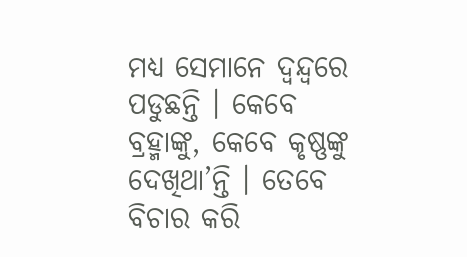ମଧ୍ୟ ସେମାନେ ଦ୍ୱନ୍ଦ୍ୱରେ ପଡୁଛନ୍ତି । କେବେ ବ୍ରହ୍ମାଙ୍କୁ, କେବେ କୃଷ୍ଣଙ୍କୁ
ଦେଖିଥା’ନ୍ତି । ତେବେ ବିଚାର କରି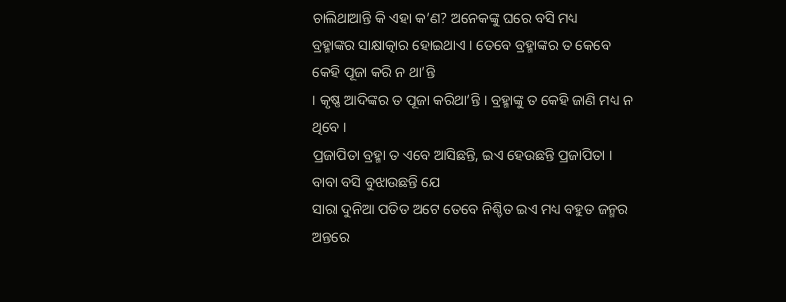ଚାଲିଥାଆନ୍ତି କି ଏହା କ’ଣ? ଅନେକଙ୍କୁ ଘରେ ବସି ମଧ୍ୟ
ବ୍ରହ୍ମାଙ୍କର ସାକ୍ଷାତ୍କାର ହୋଇଥାଏ । ତେବେ ବ୍ରହ୍ମାଙ୍କର ତ କେବେ କେହି ପୂଜା କରି ନ ଥା’ନ୍ତି
। କୃଷ୍ଣ ଆଦିଙ୍କର ତ ପୂଜା କରିଥା’ନ୍ତି । ବ୍ରହ୍ମାଙ୍କୁ ତ କେହି ଜାଣି ମଧ୍ୟ ନ ଥିବେ ।
ପ୍ରଜାପିତା ବ୍ରହ୍ମା ତ ଏବେ ଆସିଛନ୍ତି, ଇଏ ହେଉଛନ୍ତି ପ୍ରଜାପିତା । ବାବା ବସି ବୁଝାଉଛନ୍ତି ଯେ
ସାରା ଦୁନିଆ ପତିତ ଅଟେ ତେବେ ନିଶ୍ଚିତ ଇଏ ମଧ୍ୟ ବହୁତ ଜନ୍ମର ଅନ୍ତରେ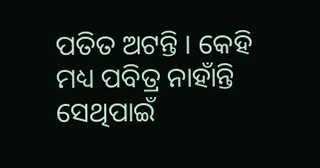ପତିତ ଅଟନ୍ତି । କେହି
ମଧ୍ୟ ପବିତ୍ର ନାହାଁନ୍ତି ସେଥିପାଇଁ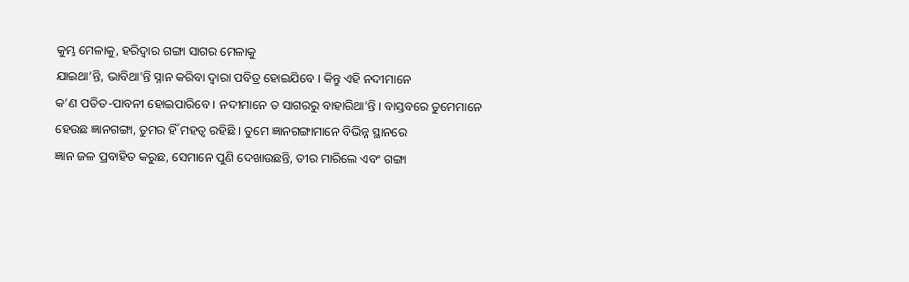କୁମ୍ଭ ମେଳାକୁ, ହରିଦ୍ୱାର ଗଙ୍ଗା ସାଗର ମେଳାକୁ
ଯାଇଥା’ନ୍ତି, ଭାବିଥା’ନ୍ତି ସ୍ନାନ କରିବା ଦ୍ୱାରା ପବିତ୍ର ହୋଇଯିବେ । କିନ୍ତୁ ଏହି ନଦୀମାନେ
କ’ଣ ପତିତ-ପାବନୀ ହୋଇପାରିବେ । ନଦୀମାନେ ତ ସାଗରରୁ ବାହାରିଥା’ନ୍ତି । ବାସ୍ତବରେ ତୁମେମାନେ
ହେଉଛ ଜ୍ଞାନଗଙ୍ଗା, ତୁମର ହିଁ ମହତ୍ୱ ରହିଛି । ତୁମେ ଜ୍ଞାନଗଙ୍ଗାମାନେ ବିଭିନ୍ନ ସ୍ଥାନରେ
ଜ୍ଞାନ ଜଳ ପ୍ରବାହିତ କରୁଛ, ସେମାନେ ପୁଣି ଦେଖାଉଛନ୍ତି, ତୀର ମାରିଲେ ଏବଂ ଗଙ୍ଗା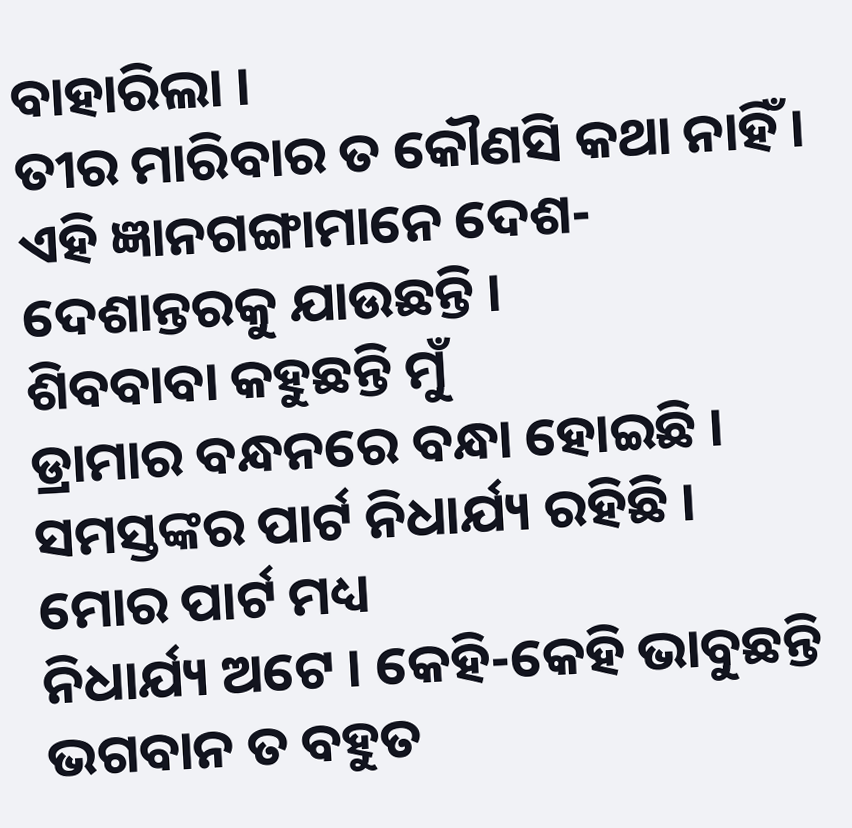ବାହାରିଲା ।
ତୀର ମାରିବାର ତ କୌଣସି କଥା ନାହିଁ । ଏହି ଜ୍ଞାନଗଙ୍ଗାମାନେ ଦେଶ-ଦେଶାନ୍ତରକୁ ଯାଉଛନ୍ତି ।
ଶିବବାବା କହୁଛନ୍ତି ମୁଁ
ଡ୍ରାମାର ବନ୍ଧନରେ ବନ୍ଧା ହୋଇଛି । ସମସ୍ତଙ୍କର ପାର୍ଟ ନିଧାର୍ଯ୍ୟ ରହିଛି । ମୋର ପାର୍ଟ ମଧ୍ୟ
ନିଧାର୍ଯ୍ୟ ଅଟେ । କେହି-କେହି ଭାବୁଛନ୍ତି ଭଗବାନ ତ ବହୁତ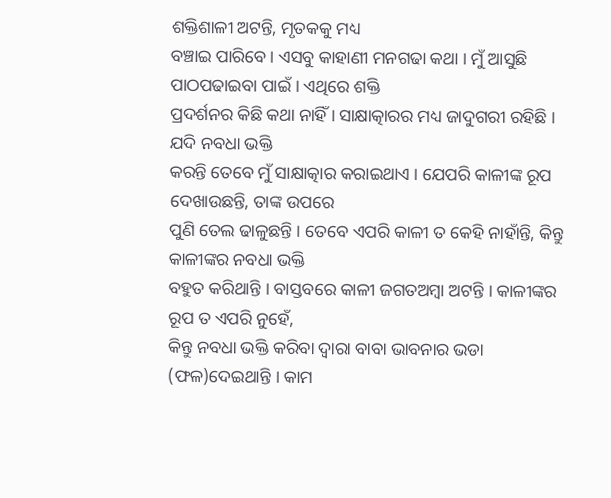ଶକ୍ତିଶାଳୀ ଅଟନ୍ତି, ମୃତକକୁ ମଧ୍ୟ
ବଞ୍ଚାଇ ପାରିବେ । ଏସବୁ କାହାଣୀ ମନଗଢା କଥା । ମୁଁ ଆସୁଛି ପାଠପଢାଇବା ପାଇଁ । ଏଥିରେ ଶକ୍ତି
ପ୍ରଦର୍ଶନର କିଛି କଥା ନାହିଁ । ସାକ୍ଷାତ୍କାରର ମଧ୍ୟ ଜାଦୁଗରୀ ରହିଛି । ଯଦି ନବଧା ଭକ୍ତି
କରନ୍ତି ତେବେ ମୁଁ ସାକ୍ଷାତ୍କାର କରାଇଥାଏ । ଯେପରି କାଳୀଙ୍କ ରୂପ ଦେଖାଉଛନ୍ତି, ତାଙ୍କ ଉପରେ
ପୁଣି ତେଲ ଢାଳୁଛନ୍ତି । ତେବେ ଏପରି କାଳୀ ତ କେହି ନାହାଁନ୍ତି, କିନ୍ତୁ କାଳୀଙ୍କର ନବଧା ଭକ୍ତି
ବହୁତ କରିଥାନ୍ତି । ବାସ୍ତବରେ କାଳୀ ଜଗତଅମ୍ବା ଅଟନ୍ତି । କାଳୀଙ୍କର ରୂପ ତ ଏପରି ନୁହେଁ,
କିନ୍ତୁ ନବଧା ଭକ୍ତି କରିବା ଦ୍ୱାରା ବାବା ଭାବନାର ଭଡା (ଫଳ)ଦେଇଥାନ୍ତି । କାମ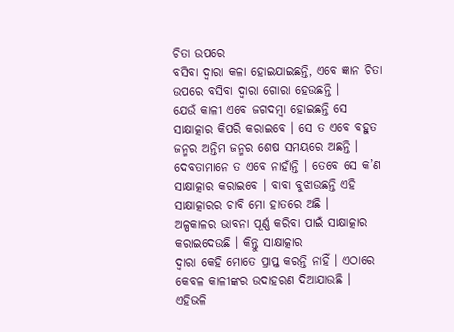ଚିତା ଉପରେ
ବସିବା ଦ୍ୱାରା କଳା ହୋଇଯାଇଛନ୍ତି, ଏବେ ଜ୍ଞାନ ଚିତା ଉପରେ ବସିବା ଦ୍ୱାରା ଗୋରା ହେଉଛନ୍ତି ।
ଯେଉଁ କାଳୀ ଏବେ ଜଗଦମ୍ବା ହୋଇଛନ୍ତି ସେ ସାକ୍ଷାତ୍କାର କିପରି କରାଇବେ । ସେ ତ ଏବେ ବହୁତ
ଜନ୍ମର ଅନ୍ତିମ ଜନ୍ମର ଶେଷ ସମୟରେ ଅଛନ୍ତି । ଦେବତାମାନେ ତ ଏବେ ନାହାଁନ୍ତି । ତେବେ ସେ କ’ଣ
ସାକ୍ଷାତ୍କାର କରାଇବେ । ବାବା ବୁଝାଉଛନ୍ତି ଏହି ସାକ୍ଷାତ୍କାରର ଚାବି ମୋ ହାତରେ ଅଛି ।
ଅଳ୍ପକାଳର ଭାବନା ପୂର୍ଣ୍ଣ କରିବା ପାଇଁ ସାକ୍ଷାତ୍କାର କରାଇଦେଉଛି । କିନ୍ତୁ ସାକ୍ଷାତ୍କାର
ଦ୍ୱାରା କେହି ମୋତେ ପ୍ରାପ୍ତ କରନ୍ତି ନାହିଁ । ଏଠାରେ କେବଳ କାଳୀଙ୍କର ଉଦାହରଣ ଦିଆଯାଉଛି ।
ଏହିଭଳି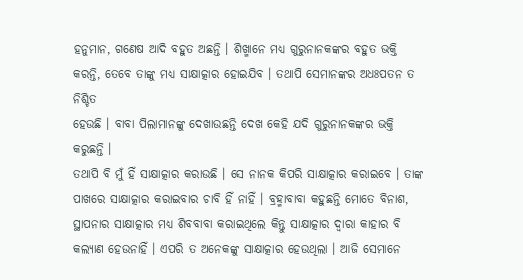ହନୁମାନ, ଗଣେଷ ଆଦି ବହୁତ ଅଛନ୍ତି । ଶିଖ୍ମାନେ ମଧ୍ୟ ଗୁରୁନାନକଙ୍କର ବହୁତ ଭକ୍ତି
କରନ୍ତି, ତେବେ ତାଙ୍କୁ ମଧ୍ୟ ସାକ୍ଷାତ୍କାର ହୋଇଯିବ । ତଥାପି ସେମାନଙ୍କର ଅଧଃପତନ ତ ନିଶ୍ଚିତ
ହେଉଛି । ବାବା ପିଲାମାନଙ୍କୁ ଦେଖାଉଛନ୍ତି ଦେଖ କେହି ଯଦି ଗୁରୁନାନକଙ୍କର ଭକ୍ତି କରୁଛନ୍ତି ।
ତଥାପି ବି ମୁଁ ହିଁ ସାକ୍ଷାତ୍କାର କରାଉଛି । ସେ ନାନକ କିପରି ସାକ୍ଷାତ୍କାର କରାଇବେ । ତାଙ୍କ
ପାଖରେ ସାକ୍ଷାତ୍କାର କରାଇବାର ଚାବି ହିଁ ନାହିଁ । ବ୍ରହ୍ମାବାବା କହୁଛନ୍ତି ମୋତେ ବିନାଶ,
ସ୍ଥାପନାର ସାକ୍ଷାତ୍କାର ମଧ୍ୟ ଶିବବାବା କରାଇଥିଲେ କିନ୍ତୁ ସାକ୍ଷାତ୍କାର ଦ୍ୱାରା କାହାର ବି
କଲ୍ୟାଣ ହେଉନାହିଁ । ଏପରି ତ ଅନେକଙ୍କୁ ସାକ୍ଷାତ୍କାର ହେଉଥିଲା । ଆଜି ସେମାନେ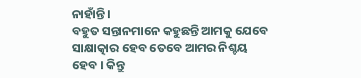ନାହାଁନ୍ତି ।
ବହୁତ ସନ୍ତାନମାନେ କହୁଛନ୍ତି ଆମକୁ ଯେବେ ସାକ୍ଷାତ୍କାର ହେବ ତେବେ ଆମର ନିଶ୍ଚୟ ହେବ । କିନ୍ତୁ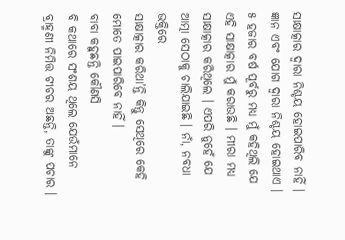ସାକ୍ଷାତ୍କାର ଦ୍ୱାରା ନିଶ୍ଚୟ ହୋଇପାରିବ ନାହିଁ । ଜ୍ଞାନ ଏବଂ ଯୋଗ ଦ୍ୱାରା ନିଶ୍ଚୟ ହୋଇଥାଏ ।
୫ ହଜାର ବର୍ଷ ପୂର୍ବରୁ ମଧ୍ୟ ମୁଁ କହିଥିଲି ଯେ ଏହି ସାକ୍ଷାତ୍କାର ମୁଁ କରାଉଛି । ମୀରା ମଧ୍ୟ
ସାକ୍ଷାତ୍କାର କରିଥିଲେ । ଏପରି ନୁହେଁ ଯେ ଆତ୍ମା ସେଠାକୁ ଚାଲିଯାଇଛି । ନାଁ, ନବଧା ଭକ୍ତିରେ
ସାକ୍ଷାତ୍କାର କରିଥା’ନ୍ତି କିନ୍ତୁ ସେଥିରେ କେହି ମୋତେ ପାଇପାରିବେ ନାହିଁ ।
ବାବା କହୁଛନ୍ତି କୌଣସି
ବି କଥାରେ ସଂଶୟ ଥିଲେ ଯେଉଁମାନେ ବ୍ରାହ୍ମଣୀ ନିମିତ୍ତ ଟୀଚର ଅଛନ୍ତି, ତାଙ୍କୁ ପଚାର ।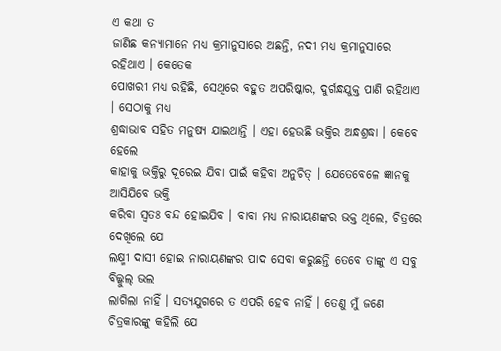ଏ କଥା ତ
ଜାଣିଛ କନ୍ୟାମାନେ ମଧ୍ୟ କ୍ରମାନୁସାରେ ଅଛନ୍ତି, ନଦୀ ମଧ୍ୟ କ୍ରମାନୁସାରେ ରହିଥାଏ । କେତେକ
ପୋଖରୀ ମଧ୍ୟ ରହିଛି, ସେଥିରେ ବହୁତ ଅପରିଷ୍କାର, ଦୁର୍ଗନ୍ଧଯୁକ୍ତ ପାଣି ରହିଥାଏ । ସେଠାକୁ ମଧ୍ୟ
ଶ୍ରଦ୍ଧାଭାବ ସହିତ ମନୁଷ୍ୟ ଯାଇଥାନ୍ତି । ଏହା ହେଉଛି ଭକ୍ତିର ଅନ୍ଧଶ୍ରଦ୍ଧା । କେବେ ହେଲେ
କାହାକୁ ଭକ୍ତିରୁ ଦୂରେଇ ଯିବା ପାଇଁ କହିବା ଅନୁଚିତ୍ । ଯେତେବେଳେ ଜ୍ଞାନକୁ ଆସିଯିବେ ଭକ୍ତି
କରିବା ସ୍ୱତଃ ବନ୍ଦ ହୋଇଯିବ । ବାବା ମଧ୍ୟ ନାରାୟଣଙ୍କର ଭକ୍ତ ଥିଲେ, ଚିତ୍ରରେ ଦେଖିଲେ ଯେ
ଲକ୍ଷ୍ମୀ ଦାସୀ ହୋଇ ନାରାୟଣଙ୍କର ପାଦ ସେବା କରୁଛନ୍ତି ତେବେ ତାଙ୍କୁ ଏ ସବୁ ବିଲ୍କୁଲ୍ ଭଲ
ଲାଗିଲା ନାହିଁ । ସତ୍ୟଯୁଗରେ ତ ଏପରି ହେବ ନାହିଁ । ତେଣୁ ମୁଁ ଜଣେ ଚିତ୍ରକାରଙ୍କୁ କହିଲି ଯେ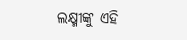ଲକ୍ଷ୍ମୀଙ୍କୁ ଏହି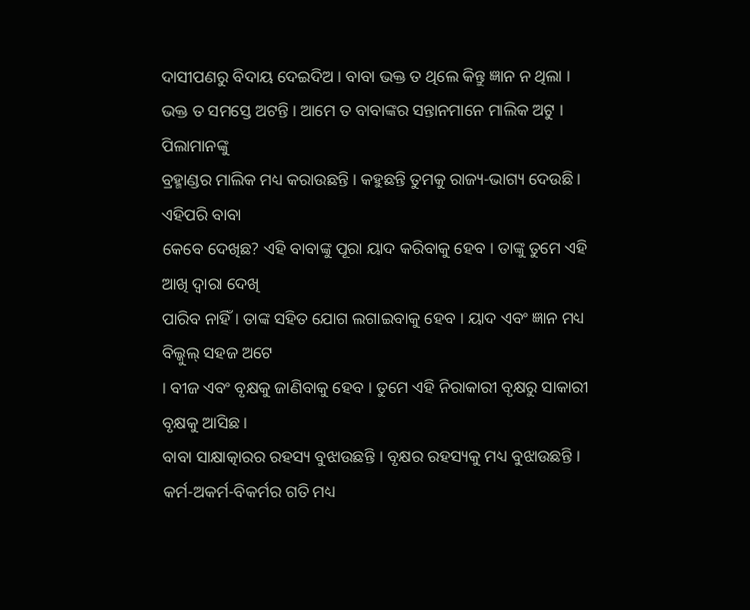ଦାସୀପଣରୁ ବିଦାୟ ଦେଇଦିଅ । ବାବା ଭକ୍ତ ତ ଥିଲେ କିନ୍ତୁ ଜ୍ଞାନ ନ ଥିଲା ।
ଭକ୍ତ ତ ସମସ୍ତେ ଅଟନ୍ତି । ଆମେ ତ ବାବାଙ୍କର ସନ୍ତାନମାନେ ମାଲିକ ଅଟୁ । ପିଲାମାନଙ୍କୁ
ବ୍ରହ୍ମାଣ୍ଡର ମାଲିକ ମଧ୍ୟ କରାଉଛନ୍ତି । କହୁଛନ୍ତି ତୁମକୁ ରାଜ୍ୟ-ଭାଗ୍ୟ ଦେଉଛି । ଏହିପରି ବାବା
କେବେ ଦେଖିଛ? ଏହି ବାବାଙ୍କୁ ପୂରା ୟାଦ କରିବାକୁ ହେବ । ତାଙ୍କୁ ତୁମେ ଏହି ଆଖି ଦ୍ୱାରା ଦେଖି
ପାରିବ ନାହିଁ । ତାଙ୍କ ସହିତ ଯୋଗ ଲଗାଇବାକୁ ହେବ । ୟାଦ ଏବଂ ଜ୍ଞାନ ମଧ୍ୟ ବିଲ୍କୁଲ୍ ସହଜ ଅଟେ
। ବୀଜ ଏବଂ ବୃକ୍ଷକୁ ଜାଣିବାକୁ ହେବ । ତୁମେ ଏହି ନିରାକାରୀ ବୃକ୍ଷରୁ ସାକାରୀ ବୃକ୍ଷକୁ ଆସିଛ ।
ବାବା ସାକ୍ଷାତ୍କାରର ରହସ୍ୟ ବୁଝାଉଛନ୍ତି । ବୃକ୍ଷର ରହସ୍ୟକୁ ମଧ୍ୟ ବୁଝାଉଛନ୍ତି ।
କର୍ମ-ଅକର୍ମ-ବିକର୍ମର ଗତି ମଧ୍ୟ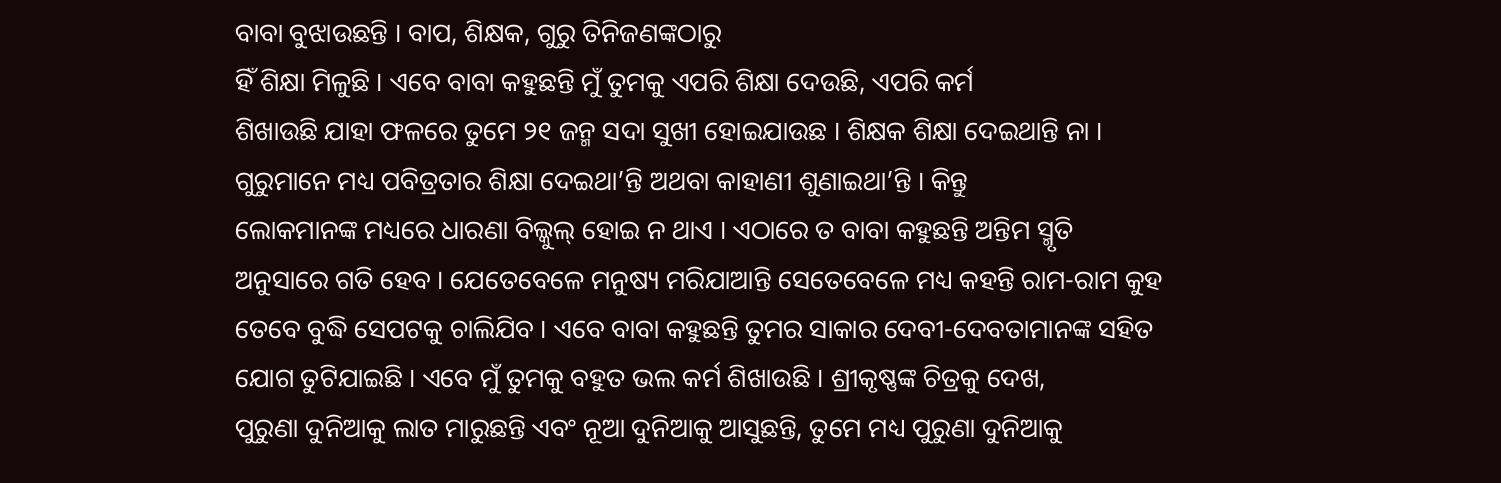ବାବା ବୁଝାଉଛନ୍ତି । ବାପ, ଶିକ୍ଷକ, ଗୁରୁ ତିନିଜଣଙ୍କଠାରୁ
ହିଁ ଶିକ୍ଷା ମିଳୁଛି । ଏବେ ବାବା କହୁଛନ୍ତି ମୁଁ ତୁମକୁ ଏପରି ଶିକ୍ଷା ଦେଉଛି, ଏପରି କର୍ମ
ଶିଖାଉଛି ଯାହା ଫଳରେ ତୁମେ ୨୧ ଜନ୍ମ ସଦା ସୁଖୀ ହୋଇଯାଉଛ । ଶିକ୍ଷକ ଶିକ୍ଷା ଦେଇଥାନ୍ତି ନା ।
ଗୁରୁମାନେ ମଧ୍ୟ ପବିତ୍ରତାର ଶିକ୍ଷା ଦେଇଥା’ନ୍ତି ଅଥବା କାହାଣୀ ଶୁଣାଇଥା’ନ୍ତି । କିନ୍ତୁ
ଲୋକମାନଙ୍କ ମଧ୍ୟରେ ଧାରଣା ବିଲ୍କୁଲ୍ ହୋଇ ନ ଥାଏ । ଏଠାରେ ତ ବାବା କହୁଛନ୍ତି ଅନ୍ତିମ ସ୍ମୃତି
ଅନୁସାରେ ଗତି ହେବ । ଯେତେବେଳେ ମନୁଷ୍ୟ ମରିଯାଆନ୍ତି ସେତେବେଳେ ମଧ୍ୟ କହନ୍ତି ରାମ-ରାମ କୁହ
ତେବେ ବୁଦ୍ଧି ସେପଟକୁ ଚାଲିଯିବ । ଏବେ ବାବା କହୁଛନ୍ତି ତୁମର ସାକାର ଦେବୀ-ଦେବତାମାନଙ୍କ ସହିତ
ଯୋଗ ତୁଟିଯାଇଛି । ଏବେ ମୁଁ ତୁମକୁ ବହୁତ ଭଲ କର୍ମ ଶିଖାଉଛି । ଶ୍ରୀକୃଷ୍ଣଙ୍କ ଚିତ୍ରକୁ ଦେଖ,
ପୁରୁଣା ଦୁନିଆକୁ ଲାତ ମାରୁଛନ୍ତି ଏବଂ ନୂଆ ଦୁନିଆକୁ ଆସୁଛନ୍ତି, ତୁମେ ମଧ୍ୟ ପୁରୁଣା ଦୁନିଆକୁ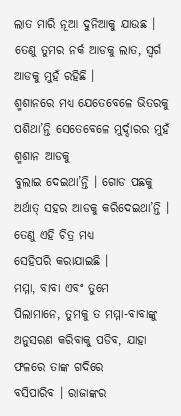ଲାତ ମାରି ନୂଆ ଦୁନିଆକୁ ଯାଉଛ । ତେଣୁ ତୁମର ନର୍କ ଆଡକୁ ଲାତ, ସ୍ୱର୍ଗ ଆଡକୁ ମୁହଁ ରହିଛି ।
ଶ୍ମଶାନରେ ମଧ୍ୟ ଯେତେବେଳେ ଭିତରକୁ ପଶିଥା’ନ୍ତି ସେତେବେଳେ ମୁର୍ଦ୍ଦାରର ମୁହଁ ଶ୍ମଶାନ ଆଡକୁ
ବୁଲାଇ ଦେଇଥା’ନ୍ତି । ଗୋଡ ପଛକୁ ଅର୍ଥାତ୍ ସହର ଆଡକୁ କରିଦେଇଥା’ନ୍ତି । ତେଣୁ ଏହି ଚିତ୍ର ମଧ୍ୟ
ସେହିପରି କରାଯାଇଛି ।
ମମ୍ମା, ବାବା ଏବଂ ତୁମେ
ପିଲାମାନେ, ତୁମକୁ ତ ମମ୍ମା-ବାବାଙ୍କୁ ଅନୁସରଣ କରିବାକୁ ପଡିବ, ଯାହା ଫଳରେ ତାଙ୍କ ଗଦିରେ
ବସିପାରିବ । ରାଜାଙ୍କର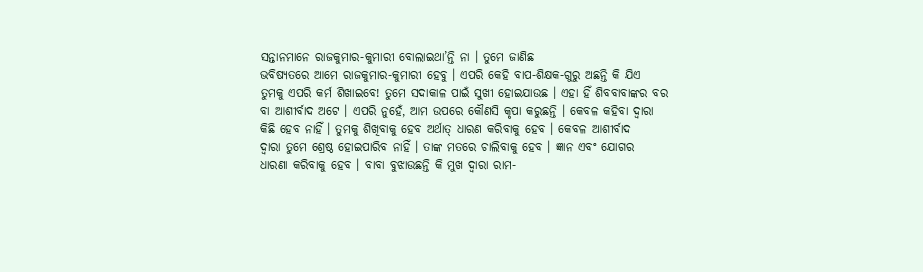ସନ୍ତାନମାନେ ରାଜକୁମାର-କୁମାରୀ ବୋଲାଇଥା’ନ୍ତି ନା । ତୁମେ ଜାଣିଛ
ଭବିଷ୍ୟତରେ ଆମେ ରାଜକୁମାର-କୁମାରୀ ହେବୁ । ଏପରି କେହି ବାପ-ଶିକ୍ଷକ-ଗୁରୁ ଅଛନ୍ତି କି ଯିଏ
ତୁମକୁ ଏପରି କର୍ମ ଶିଖାଇବେ! ତୁମେ ସଦାକାଳ ପାଇଁ ସୁଖୀ ହୋଇଯାଉଛ । ଏହା ହିଁ ଶିବବାବାଙ୍କର ବର
ବା ଆଶୀର୍ବାଦ ଅଟେ । ଏପରି ନୁହେଁ, ଆମ ଉପରେ କୌଣସି କୃପା କରୁଛନ୍ତି । କେବଳ କହିବା ଦ୍ୱାରା
କିଛି ହେବ ନାହିଁ । ତୁମକୁ ଶିଖିବାକୁ ହେବ ଅର୍ଥାତ୍ ଧାରଣ କରିବାକୁ ହେବ । କେବଳ ଆଶୀର୍ବାଦ
ଦ୍ୱାରା ତୁମେ ଶ୍ରେଷ୍ଠ ହୋଇପାରିବ ନାହିଁ । ତାଙ୍କ ମତରେ ଚାଲିବାକୁ ହେବ । ଜ୍ଞାନ ଏବଂ ଯୋଗର
ଧାରଣା କରିବାକୁ ହେବ । ବାବା ବୁଝାଉଛନ୍ତି କି ମୁଖ ଦ୍ୱାରା ରାମ-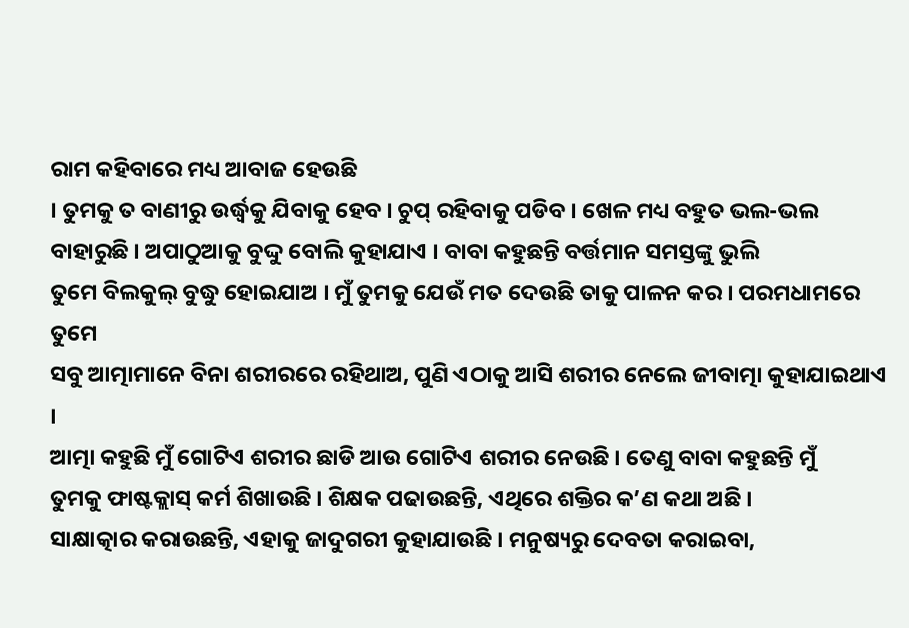ରାମ କହିବାରେ ମଧ୍ୟ ଆବାଜ ହେଉଛି
। ତୁମକୁ ତ ବାଣୀରୁ ଉର୍ଦ୍ଧ୍ୱକୁ ଯିବାକୁ ହେବ । ଚୁପ୍ ରହିବାକୁ ପଡିବ । ଖେଳ ମଧ୍ୟ ବହୁତ ଭଲ-ଭଲ
ବାହାରୁଛି । ଅପାଠୁଆକୁ ବୁଦ୍ଦୁ ବୋଲି କୁହାଯାଏ । ବାବା କହୁଛନ୍ତି ବର୍ତ୍ତମାନ ସମସ୍ତଙ୍କୁ ଭୁଲି
ତୁମେ ବିଲକୁଲ୍ ବୁଦ୍ଧୁ ହୋଇଯାଅ । ମୁଁ ତୁମକୁ ଯେଉଁ ମତ ଦେଉଛି ତାକୁ ପାଳନ କର । ପରମଧାମରେ ତୁମେ
ସବୁ ଆତ୍ମାମାନେ ବିନା ଶରୀରରେ ରହିଥାଅ, ପୁଣି ଏଠାକୁ ଆସି ଶରୀର ନେଲେ ଜୀବାତ୍ମା କୁହାଯାଇଥାଏ ।
ଆତ୍ମା କହୁଛି ମୁଁ ଗୋଟିଏ ଶରୀର ଛାଡି ଆଉ ଗୋଟିଏ ଶରୀର ନେଉଛି । ତେଣୁ ବାବା କହୁଛନ୍ତି ମୁଁ
ତୁମକୁ ଫାଷ୍ଟକ୍ଲାସ୍ କର୍ମ ଶିଖାଉଛି । ଶିକ୍ଷକ ପଢାଉଛନ୍ତି, ଏଥିରେ ଶକ୍ତିର କ’ଣ କଥା ଅଛି ।
ସାକ୍ଷାତ୍କାର କରାଉଛନ୍ତି, ଏହାକୁ ଜାଦୁଗରୀ କୁହାଯାଉଛି । ମନୁଷ୍ୟରୁ ଦେବତା କରାଇବା,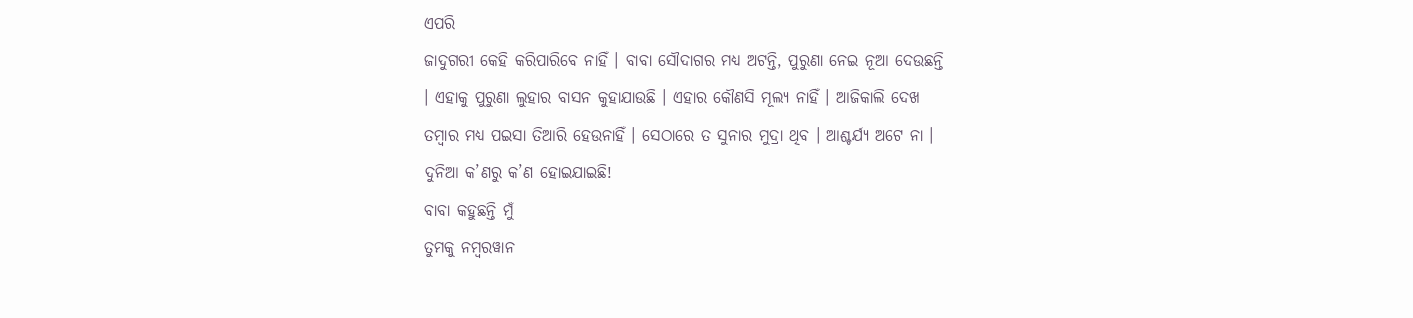ଏପରି
ଜାଦୁଗରୀ କେହି କରିପାରିବେ ନାହିଁ । ବାବା ସୌଦାଗର ମଧ୍ୟ ଅଟନ୍ତି, ପୁରୁଣା ନେଇ ନୂଆ ଦେଉଛନ୍ତି
। ଏହାକୁ ପୁରୁଣା ଲୁହାର ବାସନ କୁହାଯାଉଛି । ଏହାର କୌଣସି ମୂଲ୍ୟ ନାହିଁ । ଆଜିକାଲି ଦେଖ
ତମ୍ବାର ମଧ୍ୟ ପଇସା ତିଆରି ହେଉନାହିଁ । ସେଠାରେ ତ ସୁନାର ମୁଦ୍ରା ଥିବ । ଆଶ୍ଚର୍ଯ୍ୟ ଅଟେ ନା ।
ଦୁନିଆ କ’ଣରୁ କ’ଣ ହୋଇଯାଇଛି!
ବାବା କହୁଛନ୍ତି ମୁଁ
ତୁମକୁ ନମ୍ବରୱାନ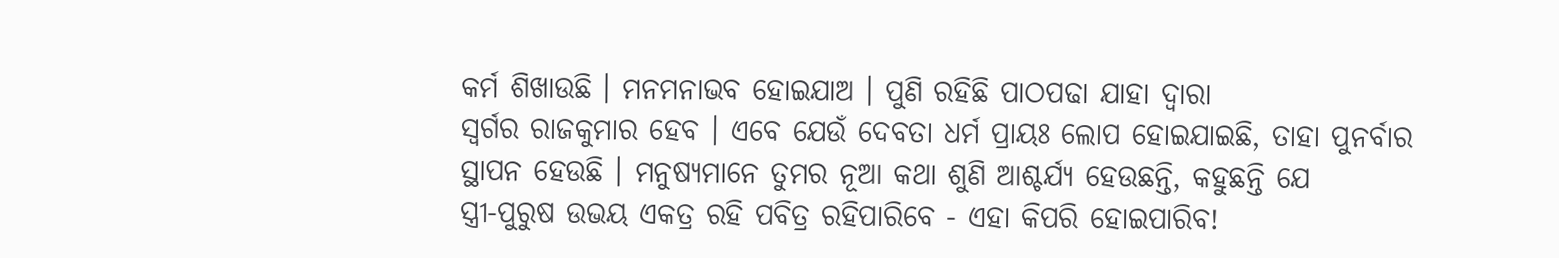କର୍ମ ଶିଖାଉଛି । ମନମନାଭବ ହୋଇଯାଅ । ପୁଣି ରହିଛି ପାଠପଢା ଯାହା ଦ୍ୱାରା
ସ୍ୱର୍ଗର ରାଜକୁମାର ହେବ । ଏବେ ଯେଉଁ ଦେବତା ଧର୍ମ ପ୍ରାୟଃ ଲୋପ ହୋଇଯାଇଛି, ତାହା ପୁନର୍ବାର
ସ୍ଥାପନ ହେଉଛି । ମନୁଷ୍ୟମାନେ ତୁମର ନୂଆ କଥା ଶୁଣି ଆଶ୍ଚର୍ଯ୍ୟ ହେଉଛନ୍ତି, କହୁଛନ୍ତି ଯେ
ସ୍ତ୍ରୀ-ପୁରୁଷ ଉଭୟ ଏକତ୍ର ରହି ପବିତ୍ର ରହିପାରିବେ - ଏହା କିପରି ହୋଇପାରିବ!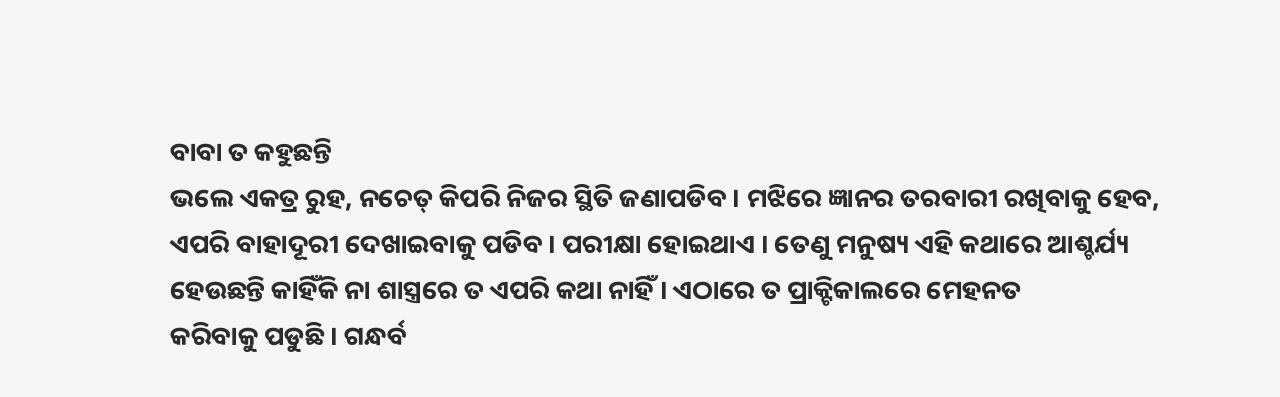ବାବା ତ କହୁଛନ୍ତି
ଭଲେ ଏକତ୍ର ରୁହ, ନଚେତ୍ କିପରି ନିଜର ସ୍ଥିତି ଜଣାପଡିବ । ମଝିରେ ଜ୍ଞାନର ତରବାରୀ ରଖିବାକୁ ହେବ,
ଏପରି ବାହାଦୂରୀ ଦେଖାଇବାକୁ ପଡିବ । ପରୀକ୍ଷା ହୋଇଥାଏ । ତେଣୁ ମନୁଷ୍ୟ ଏହି କଥାରେ ଆଶ୍ଚର୍ଯ୍ୟ
ହେଉଛନ୍ତି କାହିଁକି ନା ଶାସ୍ତ୍ରରେ ତ ଏପରି କଥା ନାହିଁ । ଏଠାରେ ତ ପ୍ରାକ୍ଟିକାଲରେ ମେହନତ
କରିବାକୁ ପଡୁଛି । ଗନ୍ଧର୍ବ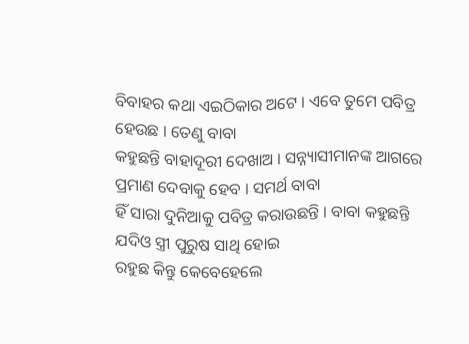ବିବାହର କଥା ଏଇଠିକାର ଅଟେ । ଏବେ ତୁମେ ପବିତ୍ର ହେଉଛ । ତେଣୁ ବାବା
କହୁଛନ୍ତି ବାହାଦୂରୀ ଦେଖାଅ । ସନ୍ନ୍ୟାସୀମାନଙ୍କ ଆଗରେ ପ୍ରମାଣ ଦେବାକୁ ହେବ । ସମର୍ଥ ବାବା
ହିଁ ସାରା ଦୁନିଆକୁ ପବିତ୍ର କରାଉଛନ୍ତି । ବାବା କହୁଛନ୍ତି ଯଦିଓ ସ୍ତ୍ରୀ ପୁରୁଷ ସାଥି ହୋଇ
ରହୁଛ କିନ୍ତୁ କେବେହେଲେ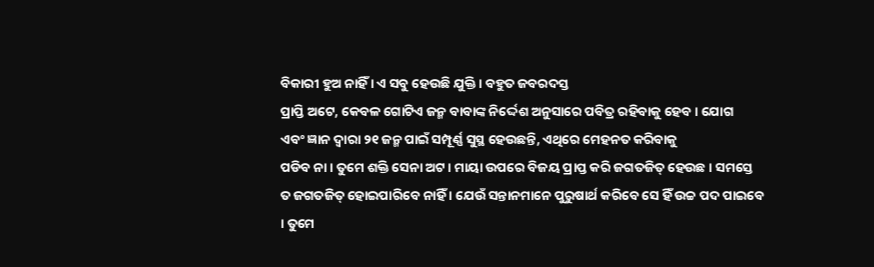ବିକାରୀ ହୁଅ ନାହିଁ । ଏ ସବୁ ହେଉଛି ଯୁକ୍ତି । ବହୁତ ଜବରଦସ୍ତ
ପ୍ରାପ୍ତି ଅଟେ, କେବଳ ଗୋଟିଏ ଜନ୍ମ ବାବାଙ୍କ ନିର୍ଦ୍ଦେଶ ଅନୁସାରେ ପବିତ୍ର ରହିବାକୁ ହେବ । ଯୋଗ
ଏବଂ ଜ୍ଞାନ ଦ୍ୱାରା ୨୧ ଜନ୍ମ ପାଇଁ ସମ୍ପୂର୍ଣ୍ଣ ସୁସ୍ଥ ହେଉଛନ୍ତି, ଏଥିରେ ମେହନତ କରିବାକୁ
ପଡିବ ନା । ତୁମେ ଶକ୍ତି ସେନା ଅଟ । ମାୟା ଉପରେ ବିଜୟ ପ୍ରାପ୍ତ କରି ଜଗତଜିତ୍ ହେଉଛ । ସମସ୍ତେ
ତ ଜଗତଜିତ୍ ହୋଇପାରିବେ ନାହିଁ । ଯେଉଁ ସନ୍ତାନମାନେ ପୁରୁଷାର୍ଥ କରିବେ ସେ ହିଁ ଉଚ୍ଚ ପଦ ପାଇବେ
। ତୁମେ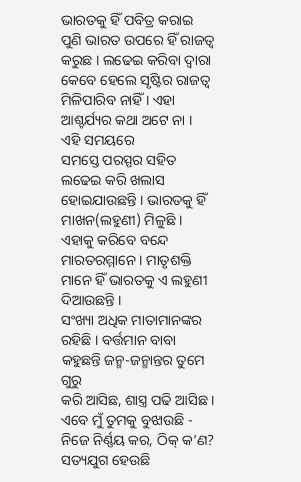ଭାରତକୁ ହିଁ ପବିତ୍ର କରାଇ ପୁଣି ଭାରତ ଉପରେ ହିଁ ରାଜତ୍ୱ କରୁଛ । ଲଢେଇ କରିବା ଦ୍ୱାରା
କେବେ ହେଲେ ସୃଷ୍ଟିର ରାଜତ୍ୱ ମିଳିପାରିବ ନାହିଁ । ଏହା ଆଶ୍ଚର୍ଯ୍ୟର କଥା ଅଟେ ନା । ଏହି ସମୟରେ
ସମସ୍ତେ ପରସ୍ପର ସହିତ ଲଢେଇ କରି ଖଲାସ ହୋଇଯାଉଛନ୍ତି । ଭାରତକୁ ହିଁ ମାଖନ(ଲହୁଣୀ) ମିଳୁଛି ।
ଏହାକୁ କରିବେ ବନ୍ଦେ ମାରତରମ୍ମାନେ । ମାତୃଶକ୍ତି ମାନେ ହିଁ ଭାରତକୁ ଏ ଲହୁଣୀ ଦିଆଉଛନ୍ତି ।
ସଂଖ୍ୟା ଅଧିକ ମାତାମାନଙ୍କର ରହିଛି । ବର୍ତ୍ତମାନ ବାବା କହୁଛନ୍ତି ଜନ୍ମ-ଜନ୍ମାନ୍ତର ତୁମେ ଗୁରୁ
କରି ଆସିଛ, ଶାସ୍ତ୍ର ପଢି ଆସିଛ । ଏବେ ମୁଁ ତୁମକୁ ବୁଝାଉଛି - ନିଜେ ନିର୍ଣ୍ଣୟ କର, ଠିକ୍ କ’ଣ?
ସତ୍ୟଯୁଗ ହେଉଛି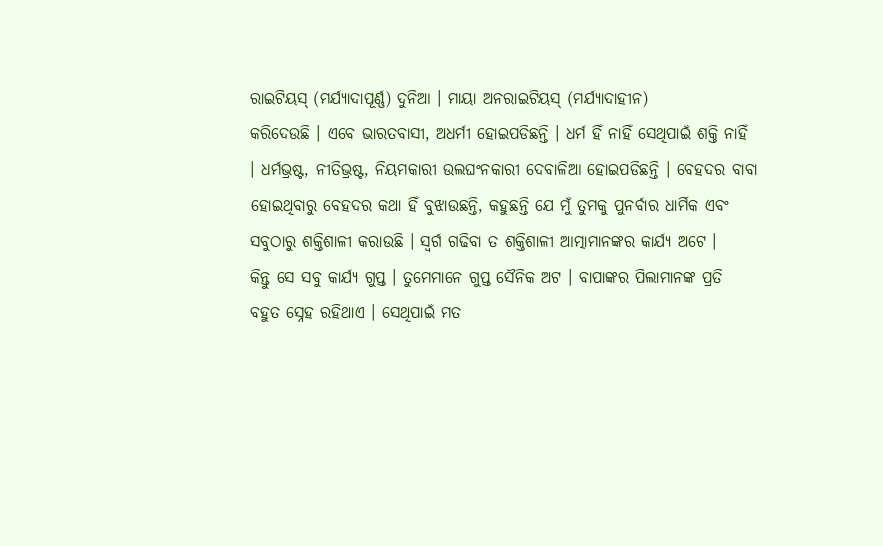ରାଇଟିୟସ୍ (ମର୍ଯ୍ୟାଦାପୂର୍ଣ୍ଣ) ଦୁନିଆ । ମାୟା ଅନରାଇଟିୟସ୍ (ମର୍ଯ୍ୟାଦାହୀନ)
କରିଦେଉଛି । ଏବେ ଭାରତବାସୀ, ଅଧର୍ମୀ ହୋଇପଡିଛନ୍ତି । ଧର୍ମ ହିଁ ନାହିଁ ସେଥିପାଇଁ ଶକ୍ତି ନାହିଁ
। ଧର୍ମଭ୍ରଷ୍ଟ, ନୀତିଭ୍ରଷ୍ଟ, ନିୟମକାରୀ ଉଲଘଂନକାରୀ ଦେବାଳିଆ ହୋଇପଡିଛନ୍ତି । ବେହଦର ବାବା
ହୋଇଥିବାରୁ ବେହଦର କଥା ହିଁ ବୁଝାଉଛନ୍ତି, କହୁଛନ୍ତି ଯେ ମୁଁ ତୁମକୁ ପୁନର୍ବାର ଧାର୍ମିକ ଏବଂ
ସବୁଠାରୁ ଶକ୍ତିଶାଳୀ କରାଉଛି । ସ୍ୱର୍ଗ ଗଢିବା ତ ଶକ୍ତିଶାଳୀ ଆତ୍ମାମାନଙ୍କର କାର୍ଯ୍ୟ ଅଟେ ।
କିନ୍ତୁ ସେ ସବୁ କାର୍ଯ୍ୟ ଗୁପ୍ତ । ତୁମେମାନେ ଗୁପ୍ତ ସୈନିକ ଅଟ । ବାପାଙ୍କର ପିଲାମାନଙ୍କ ପ୍ରତି
ବହୁତ ସ୍ନେହ ରହିଥାଏ । ସେଥିପାଇଁ ମତ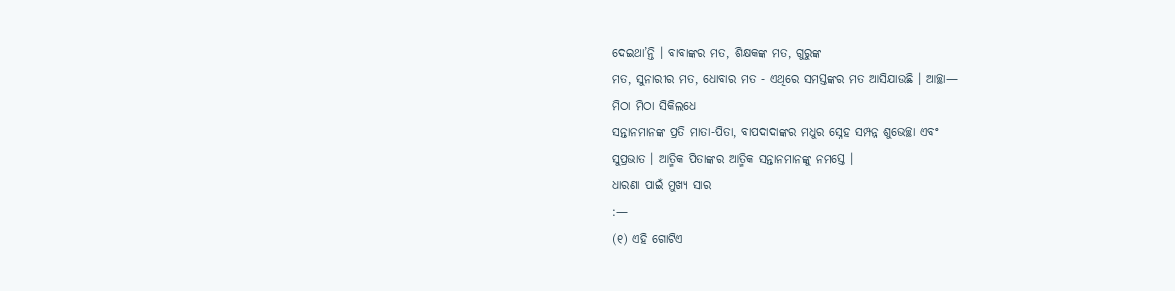ଦେଇଥା’ନ୍ତି । ବାବାଙ୍କର ମତ, ଶିକ୍ଷକଙ୍କ ମତ, ଗୁରୁଙ୍କ
ମତ, ସୁନାରୀର ମତ, ଧୋବାର ମତ - ଏଥିରେ ସମସ୍ତଙ୍କର ମତ ଆସିଯାଉଛି । ଆଚ୍ଛା—
ମିଠା ମିଠା ସିକିଲଧେ
ସନ୍ତାନମାନଙ୍କ ପ୍ରତି ମାତା-ପିତା, ବାପଦାଦାଙ୍କର ମଧୁର ସ୍ନେହ ସମ୍ପନ୍ନ ଶୁଭେଚ୍ଛା ଏବଂ
ସୁପ୍ରଭାତ । ଆତ୍ମିକ ପିତାଙ୍କର ଆତ୍ମିକ ସନ୍ତାନମାନଙ୍କୁ ନମସ୍ତେ ।
ଧାରଣା ପାଇଁ ମୁଖ୍ୟ ସାର
:—
(୧) ଏହି ଗୋଟିଏ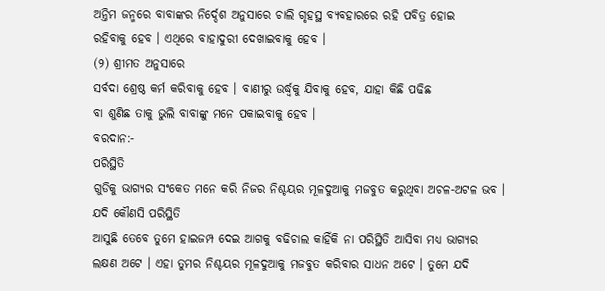ଅନ୍ତିମ ଜନ୍ମରେ ବାବାଙ୍କର ନିର୍ଦ୍ଦେଶ ଅନୁସାରେ ଚାଲି ଗୃହସ୍ଥ ବ୍ୟବହାରରେ ରହି ପବିତ୍ର ହୋଇ
ରହିବାକୁ ହେବ । ଏଥିରେ ବାହାଦୁରୀ ଦେଖାଇବାକୁ ହେବ ।
(୨) ଶ୍ରୀମତ ଅନୁସାରେ
ସର୍ବଦା ଶ୍ରେଷ୍ଠ କର୍ମ କରିବାକୁ ହେବ । ବାଣୀରୁ ଉର୍ଦ୍ଧ୍ୱକୁ ଯିବାକୁ ହେବ, ଯାହା କିଛି ପଢିଛ
ବା ଶୁଣିଛ ତାକୁ ଭୁଲି ବାବାଙ୍କୁ ମନେ ପକାଇବାକୁ ହେବ ।
ବରଦାନ:-
ପରିସ୍ଥିତି
ଗୁଡିକୁ ଭାଗ୍ୟର ସଂକେତ ମନେ କରି ନିଜର ନିଶ୍ଚୟର ମୂଳଦୁଆକୁ ମଜବୁତ କରୁଥିବା ଅଚଳ-ଅଟଳ ଭବ ।
ଯଦି କୌଣସି ପରିସ୍ଥିତି
ଆସୁଛି ତେବେ ତୁମେ ହାଇଜମ୍ପ ଦେଇ ଆଗକୁ ବଢିଚାଲ କାହିଁକି ନା ପରିସ୍ଥିତି ଆସିବା ମଧ୍ୟ ଭାଗ୍ୟର
ଲକ୍ଷଣ ଅଟେ । ଏହା ତୁମର ନିଶ୍ଚୟର ମୂଳଦୁଆକୁ ମଜବୁତ କରିବାର ସାଧନ ଅଟେ । ତୁମେ ଯଦି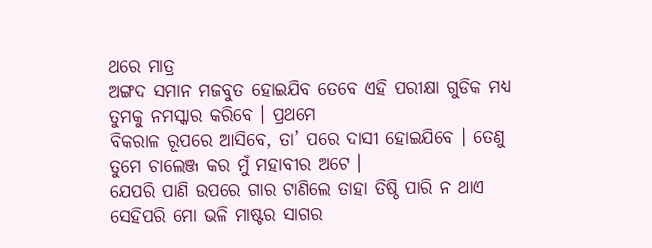ଥରେ ମାତ୍ର
ଅଙ୍ଗଦ ସମାନ ମଜବୁତ ହୋଇଯିବ ତେବେ ଏହି ପରୀକ୍ଷା ଗୁଡିକ ମଧ୍ୟ ତୁମକୁ ନମସ୍କାର କରିବେ । ପ୍ରଥମେ
ବିକରାଳ ରୂପରେ ଆସିବେ, ତା’ ପରେ ଦାସୀ ହୋଇଯିବେ । ତେଣୁ ତୁମେ ଚାଲେଞ୍ଜ କର ମୁଁ ମହାବୀର ଅଟେ ।
ଯେପରି ପାଣି ଉପରେ ଗାର ଟାଣିଲେ ତାହା ତିଷ୍ଠି ପାରି ନ ଥାଏ ସେହିପରି ମୋ ଭଳି ମାଷ୍ଟର ସାଗର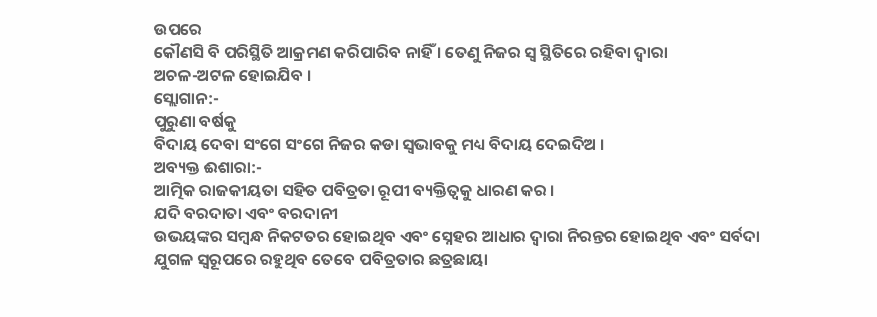ଉପରେ
କୌଣସି ବି ପରିସ୍ଥିତି ଆକ୍ରମଣ କରିପାରିବ ନାହିଁ । ତେଣୁ ନିଜର ସ୍ୱ ସ୍ଥିତିରେ ରହିବା ଦ୍ୱାରା
ଅଚଳ-ଅଟଳ ହୋଇଯିବ ।
ସ୍ଲୋଗାନ:-
ପୁରୁଣା ବର୍ଷକୁ
ବିଦାୟ ଦେବା ସଂଗେ ସଂଗେ ନିଜର କଡା ସ୍ୱଭାବକୁ ମଧ୍ୟ ବିଦାୟ ଦେଇଦିଅ ।
ଅବ୍ୟକ୍ତ ଈଶାରା:-
ଆତ୍ମିକ ରାଜକୀୟତା ସହିତ ପବିତ୍ରତା ରୂପୀ ବ୍ୟକ୍ତିତ୍ୱକୁ ଧାରଣ କର ।
ଯଦି ବରଦାତା ଏବଂ ବରଦାନୀ
ଉଭୟଙ୍କର ସମ୍ବନ୍ଧ ନିକଟତର ହୋଇଥିବ ଏବଂ ସ୍ନେହର ଆଧାର ଦ୍ୱାରା ନିରନ୍ତର ହୋଇଥିବ ଏବଂ ସର୍ବଦା
ଯୁଗଳ ସ୍ୱରୂପରେ ରହୁଥିବ ତେବେ ପବିତ୍ରତାର ଛତ୍ରଛାୟା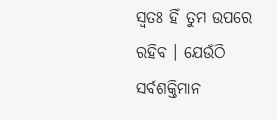ସ୍ୱତଃ ହିଁ ତୁମ ଉପରେ ରହିବ । ଯେଉଁଠି
ସର୍ବଶକ୍ତିମାନ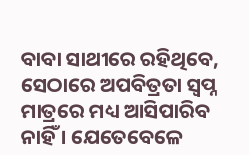ବାବା ସାଥୀରେ ରହିଥିବେ, ସେଠାରେ ଅପବିତ୍ରତା ସ୍ୱପ୍ନ ମାତ୍ରରେ ମଧ୍ୟ ଆସିପାରିବ
ନାହିଁ । ଯେତେବେଳେ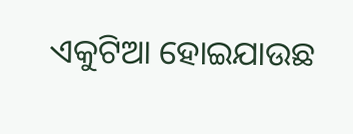ଏକୁଟିଆ ହୋଇଯାଉଛ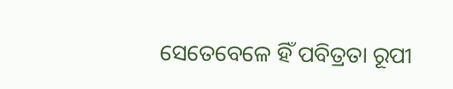ସେତେବେଳେ ହିଁ ପବିତ୍ରତା ରୂପୀ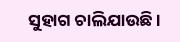ସୁହାଗ ଚାଲିଯାଉଛି ।